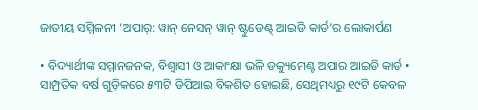ଜାତୀୟ ସମ୍ମିଳନୀ ‘ଅପାର୍: ୱାନ୍ ନେସନ୍ ୱାନ୍ ଷ୍ଟୁଡେଣ୍ଟ୍ ଆଇଡି କାର୍ଡ’ର ଲୋକାର୍ପଣ

• ବିଦ୍ୟାର୍ଥୀଙ୍କ ସମ୍ମାନଜନକ, ବିଶ୍ୱାସୀ ଓ ଆକାଂକ୍ଷା ଭଳି ଡକ୍ୟୁମେଣ୍ଟ ଅପାର ଆଇଡି କାର୍ଡ • ସାମ୍ପ୍ରତିକ ବର୍ଷ ଗୁଡ଼ିକରେ ୫୩ଟି ଡିପିଆଇ ବିକଶିତ ହୋଇଛି, ସେଥିମଧ୍ୟରୁ ୧୯ଟି କେବଳ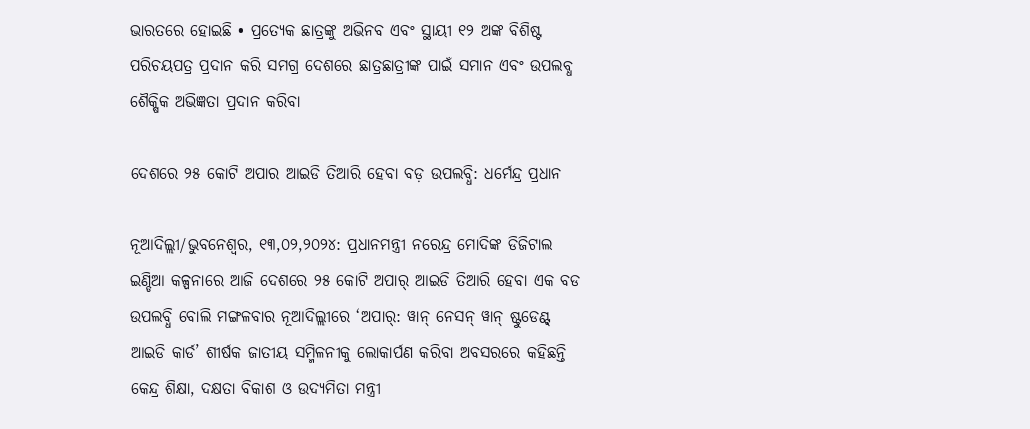ଭାରତରେ ହୋଇଛି • ପ୍ରତ୍ୟେକ ଛାତ୍ରଙ୍କୁ ଅଭିନବ ଏବଂ ସ୍ଥାୟୀ ୧୨ ଅଙ୍କ ବିଶିଷ୍ଟ ପରିଚୟପତ୍ର ପ୍ରଦାନ କରି ସମଗ୍ର ଦେଶରେ ଛାତ୍ରଛାତ୍ରୀଙ୍କ ପାଇଁ ସମାନ ଏବଂ ଉପଲବ୍ଧ ଶୈକ୍ଷିକ ଅଭିଜ୍ଞତା ପ୍ରଦାନ କରିବା

ଦେଶରେ ୨୫ କୋଟି ଅପାର ଆଇଡି ତିଆରି ହେବା ବଡ଼ ଉପଲବ୍ଧି: ଧର୍ମେନ୍ଦ୍ର ପ୍ରଧାନ

ନୂଆଦିଲ୍ଲୀ/ଭୁବନେଶ୍ୱର, ୧୩,୦୨,୨୦୨୪: ପ୍ରଧାନମନ୍ତ୍ରୀ ନରେନ୍ଦ୍ର ମୋଦିଙ୍କ ଡିଜିଟାଲ ଇଣ୍ଡିଆ କଳ୍ପନାରେ ଆଜି ଦେଶରେ ୨୫ କୋଟି ଅପାର୍ ଆଇଡି ତିଆରି ହେବା ଏକ ବଡ ଉପଲବ୍ଧି ବୋଲି ମଙ୍ଗଳବାର ନୂଆଦିଲ୍ଲୀରେ ‘ଅପାର୍: ୱାନ୍ ନେସନ୍ ୱାନ୍ ଷ୍ଟୁଡେଣ୍ଟ୍ ଆଇଡି କାର୍ଡ’ ଶୀର୍ଷକ ଜାତୀୟ ସମ୍ମିଳନୀକୁ ଲୋକାର୍ପଣ କରିବା ଅବସରରେ କହିଛନ୍ତି କେନ୍ଦ୍ର ଶିକ୍ଷା, ଦକ୍ଷତା ବିକାଶ ଓ ଉଦ୍ୟମିତା ମନ୍ତ୍ରୀ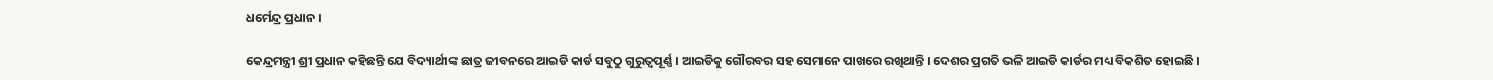ଧର୍ମେନ୍ଦ୍ର ପ୍ରଧାନ ।

କେନ୍ଦ୍ରମନ୍ତ୍ରୀ ଶ୍ରୀ ପ୍ରଧାନ କହିଛନ୍ତି ଯେ ବିଦ୍ୟାର୍ଥୀଙ୍କ ଛାତ୍ର ଜୀବନରେ ଆଇଡି କାର୍ଡ ସବୁଠୁ ଗୁରୁତ୍ୱପୂର୍ଣ୍ଣ । ଆଇଡିକୁ ଗୌରବର ସହ ସେମାନେ ପାଖରେ ରଖିଥାନ୍ତି । ଦେଶର ପ୍ରଗତି ଭଳି ଆଇଡି କାର୍ଡର ମଧ୍ୟ ବିକଶିତ ହୋଇଛି ।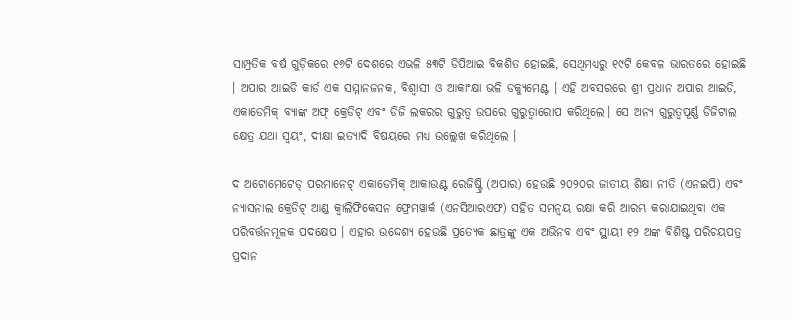ସାମ୍ପ୍ରତିକ ବର୍ଷ ଗୁଡ଼ିକରେ ୧୬ଟି ଦେଶରେ ଏଭଳି ୫୩ଟି ଡିପିଆଇ ବିକଶିତ ହୋଇଛି, ସେଥିମଧ୍ୟରୁ ୧୯ଟି କେବଳ ଭାରତରେ ହୋଇଛି । ଅପାର ଆଇଡି କାର୍ଡ ଏକ ସମ୍ମାନଜନକ, ବିଶ୍ୱାସୀ ଓ ଆକାଂକ୍ଷା ଭଳି ଡକ୍ୟୁମେଣ୍ଟ । ଏହି ଅବସରରେ ଶ୍ରୀ ପ୍ରଧାନ ଅପାର ଆଇଡି, ଏକାଡେମିକ୍ ବ୍ୟାଙ୍କ ଅଫ୍ କ୍ରେଡିଟ୍ ଏବଂ ଡିଜି ଲକରର ଗୁରୁତ୍ୱ ଉପରେ ଗୁରୁତ୍ୱାରୋପ କରିଥିଲେ। ସେ ଅନ୍ୟ ଗୁରୁତ୍ୱପୂର୍ଣ୍ଣ ଡିଜିଟାଲ କ୍ଷେତ୍ର ଯଥା ସ୍ୱୟଂ, ଦୀକ୍ଷା ଇତ୍ୟାଦି ବିଷୟରେ ମଧ୍ୟ ଉଲ୍ଲେଖ କରିଥିଲେ ।

ଦ ଅଟୋମେଟେଡ୍ ପରମାନେଟ୍ ଏକାଡେମିକ୍ ଆକାଉଣ୍ଟ ରେଜିଷ୍ଟ୍ରି (ଅପାର) ହେଉଛି ୨୦୨୦ର ଜାତୀୟ ଶିକ୍ଷା ନୀତି (ଏନଇପି) ଏବଂ ନ୍ୟାସନାଲ କ୍ରେଡିଟ୍ ଆଣ୍ଡ କ୍ୱାଲିଫିକେସନ ଫ୍ରେମୱାର୍କ (ଏନସିଆରଏଫ) ସହିତ ସମନ୍ୱୟ ରକ୍ଷା କରି ଆରମ୍ଭ କରାଯାଇଥିବା ଏକ ପରିବର୍ତ୍ତନମୂଳକ ପଦକ୍ଷେପ । ଏହାର ଉଦ୍ଦେଶ୍ୟ ହେଉଛି ପ୍ରତ୍ୟେକ ଛାତ୍ରଙ୍କୁ ଏକ ଅଭିନବ ଏବଂ ସ୍ଥାୟୀ ୧୨ ଅଙ୍କ ବିଶିଷ୍ଟ ପରିଚୟପତ୍ର ପ୍ରଦାନ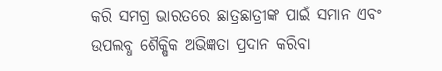କରି ସମଗ୍ର ଭାରତରେ ଛାତ୍ରଛାତ୍ରୀଙ୍କ ପାଇଁ ସମାନ ଏବଂ ଉପଲବ୍ଧ ଶୈକ୍ଷିକ ଅଭିଜ୍ଞତା ପ୍ରଦାନ କରିବା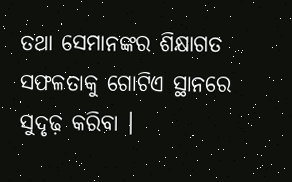ତଥା ସେମାନଙ୍କର ଶିକ୍ଷାଗତ ସଫଳତାକୁ ଗୋଟିଏ ସ୍ଥାନରେ ସୁଦୃଢ଼ କରିବା ।